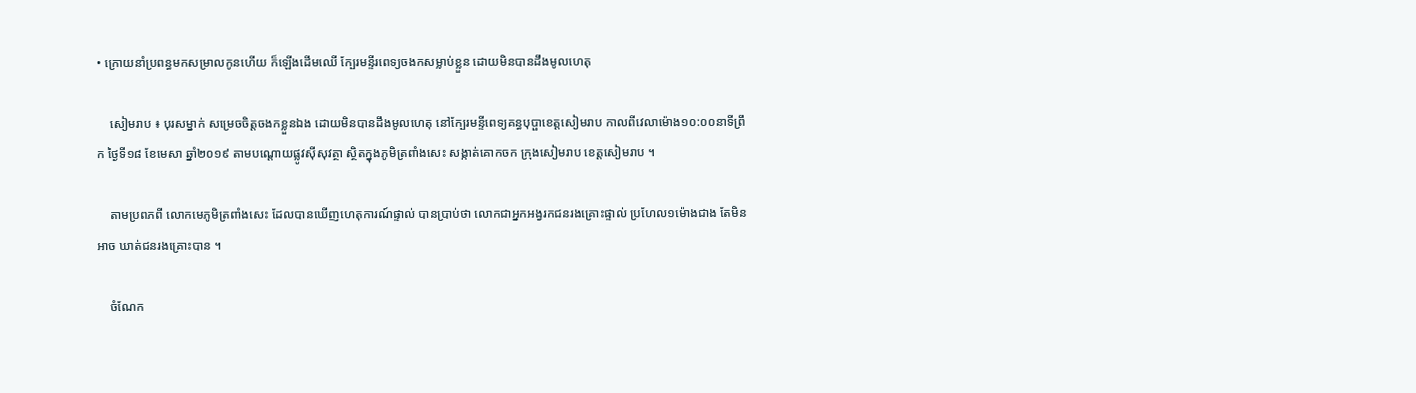• ក្រោយនាំប្រពន្ធមកសម្រាលកូនហើយ ក៏ឡេីងដេីមឈេី ក្បែរមន្ទីរពេទ្យចងកសម្លាប់ខ្លួន ដោយមិនបានដឹងមូលហេតុ

    សៀមរាប ៖ បុរសម្នាក់ សម្រេចចិត្តចងកខ្លួនឯង ដោយមិនបានដឹងមូលហេតុ នៅក្បែរមន្ទីពេទ្យគន្ធបុប្ផាខេត្តសៀមរាប កាលពីវេលាម៉ោង១០:០០នាទីព្រឹក ថ្ងៃទី១៨ ខែមេសា ឆ្នាំ២០១៩ តាមបណ្តោយផ្លូវស៊ីសុវត្ថា ស្ថិតក្នុងភូមិត្រពាំងសេះ សង្កាត់គោកចក ក្រុងសៀមរាប ខេត្តសៀមរាប ។

    តាមប្រពភពី លោកមេភូមិត្រពាំងសេះ ដែលបានឃើញហេតុការណ៍ផ្ទាល់ បានប្រាប់ថា លោកជាអ្នកអង្វរកជនរងគ្រោះផ្ទាល់ ប្រហែល១ម៉ោងជាង តែមិនអាច ឃាត់ជនរងគ្រោះបាន ។

    ចំណែក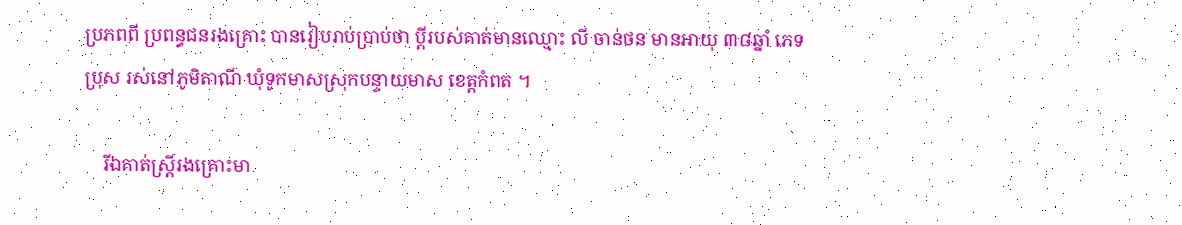ប្រភពពី ប្រពន្ធជនរងគ្រោះ បានរៀបរាប់ប្រាប់ថា ប្តីរបស់គាត់មានឈ្មោះ លី ចាន់ថន មានអាយុ ៣៨ឆ្នាំ ភេទប្រុស រស់នៅភូមិតាណី ឃុំទូកមាសស្រុកបន្ទាយមាស ខេត្តកំពត ។

    រីឯគាត់ស្ត្រីរងគ្រោះមា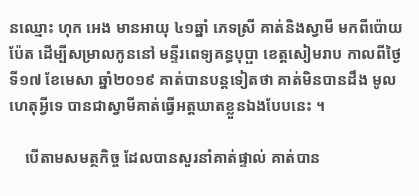នឈ្មោះ ហុក អេង មានអាយុ ៤១ឆ្នាំ ភេទស្រី គាត់និងស្វាមី មកពីប៉ោយប៉ែត ដើម្បីសម្រាលកូននៅ មន្ទីរពេទ្យគន្ធបុប្ផា ខេត្តសៀមរាប កាលពីថ្ងៃទី១៧ ខែមេសា ឆ្នាំ២០១៩ គាត់បានបន្តទៀតថា គាត់មិនបានដឹង មូលហេតុអ្វីទេ បានជាស្វាមីគាត់ធ្វើអត្តឃាតខ្លួនឯងបែបនេះ ។

    បើតាមសមត្ថកិច្ច ដែលបានសួរនាំគាត់ផ្ទាល់ គាត់បាន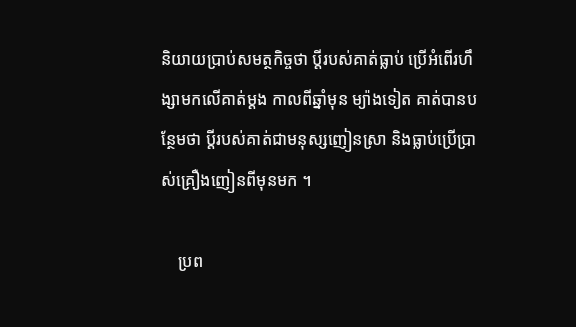និយាយប្រាប់សមត្ថកិច្ចថា ប្តីរបស់គាត់ធ្លាប់ ប្រើអំពើរហឹង្សាមកលើគាត់ម្តង កាលពីឆ្នាំមុន ម្យ៉ាងទៀត គាត់បានបន្ថែមថា ប្តីរបស់គាត់ជាមនុស្សញៀនស្រា និងធ្លាប់ប្រើប្រាស់គ្រឿងញៀនពីមុនមក ។

    ប្រព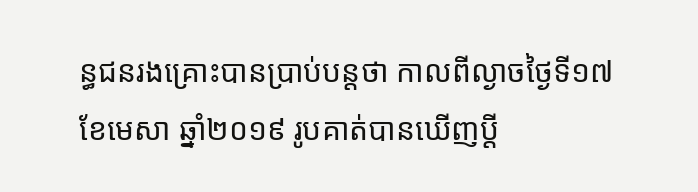ន្ធជនរងគ្រោះបានប្រាប់បន្តថា កាលពីល្ងាចថ្ងៃទី១៧ ខែមេសា ឆ្នាំ២០១៩ រូបគាត់បានឃើញប្តី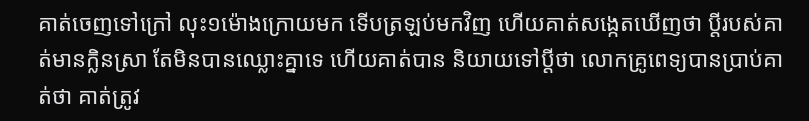គាត់ចេញទៅក្រៅ លុះ១ម៉ោងក្រោយមក ទើបត្រឡប់មកវិញ ហើយគាត់សង្កេតឃើញថា ប្តីរបស់គាត់មានក្លិនស្រា តែមិនបានឈ្លោះគ្នាទេ ហើយគាត់បាន និយាយទៅប្តីថា លោកគ្រូពេទ្យបានប្រាប់គាត់ថា គាត់ត្រូវ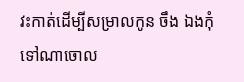វះកាត់ដើម្បីសម្រាលកូន ចឹង ឯងកុំទៅណាចោល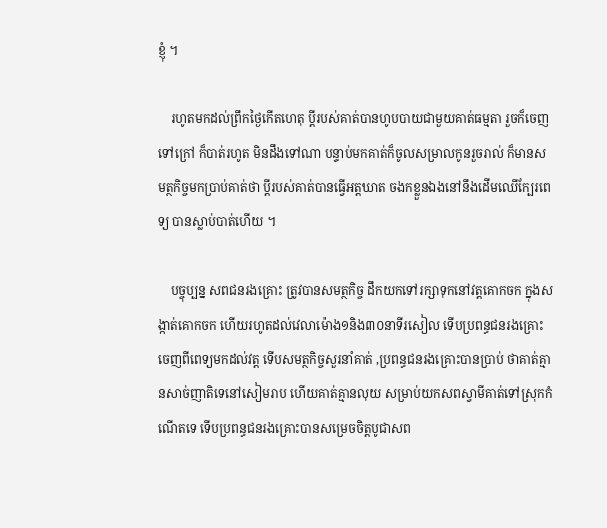ខ្ញុំ ។

    រហូតមកដល់ព្រឹកថ្ងៃកើតហេតុ ប្តីរបស់គាត់បានហូបបាយជាមួយគាត់ធម្មតា រួចក៏ចេញទៅក្រៅ ក៏បាត់រហូត មិនដឹងទៅណា បន្ទាប់មកគាត់ក៏ចូលសម្រាលកូនរួចរាល់ ក៏មានសមត្ថកិច្ចមកប្រាប់គាត់ថា ប្តីរបស់គាត់បានធ្វើអត្តឃាត ចងកខ្លួនឯងនៅនឹងដើមឈើក្បែរពេទ្យ បានស្លាប់បាត់ហើយ ។

    បច្ចុប្បន្ន សពជនរងគ្រោះ ត្រូវបានសមត្ថកិច្ច ដឹកយកទៅរក្សាទុកនៅវត្តគោកចក ក្នុងសង្កាត់គោកចក ហើយរហូតដល់វេលាម៉ោង១និង៣០នាទីរសៀល ទើបប្រពន្ធជនរងគ្រោះចេញពីពេទ្យមកដល់វត្ត ទើបសមត្ថកិច្ចសួរនាំគាត់ ,ប្រពន្ធជនរងគ្រោះបានប្រាប់ ថាគាត់គ្មានសាច់ញាតិទេនៅសៀមរាប ហើយគាត់គ្មានលុយ សម្រាប់យកសពស្វាមីគាត់ទៅស្រុកកំណើតទេ ទើបប្រពន្ធជនរងគ្រោះបានសម្រេចចិត្តបូជាសព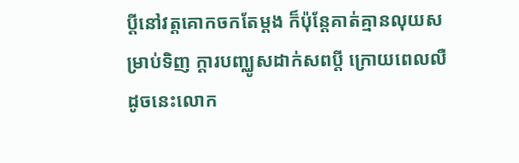ប្តីនៅវត្តគោកចកតែម្តង ក៏ប៉ុន្តែគាត់គ្មានលុយសម្រាប់ទិញ ក្តារបញ្ឈូសដាក់សពប្តី ក្រោយពេលលឺដូចនេះលោក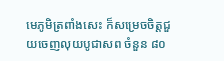មេភូមិត្រពាំងសេះ ក៏សម្រេចចិត្តជួយចេញលុយបូជាសព ចំនួន ៨០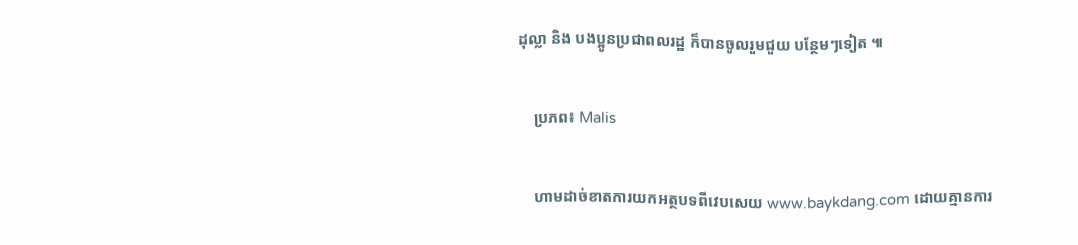ដុល្លា និង បងប្អូនប្រជាពលរដ្ឋ ក៏បានចូលរួមជួយ បន្ថែមៗទៀត ៕

    ប្រភព៖ Malis

    ហាមដាច់ខាតការយកអត្ថបទពីវេបសេយ www.baykdang.com ដោយគ្មានការ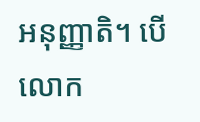អនុញ្ញាតិ។ បើលោក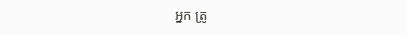អ្នក ត្រូ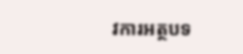វការអត្ថបទ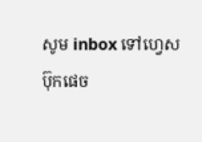សូម inbox ទៅហ្វេសប៊ុកផេច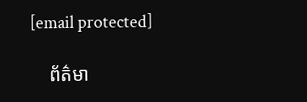[email protected]

    ព័ត៌មា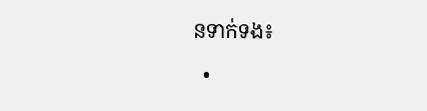នទាក់ទង៖

  •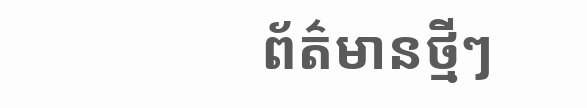ព័ត៌មានថ្មីៗ